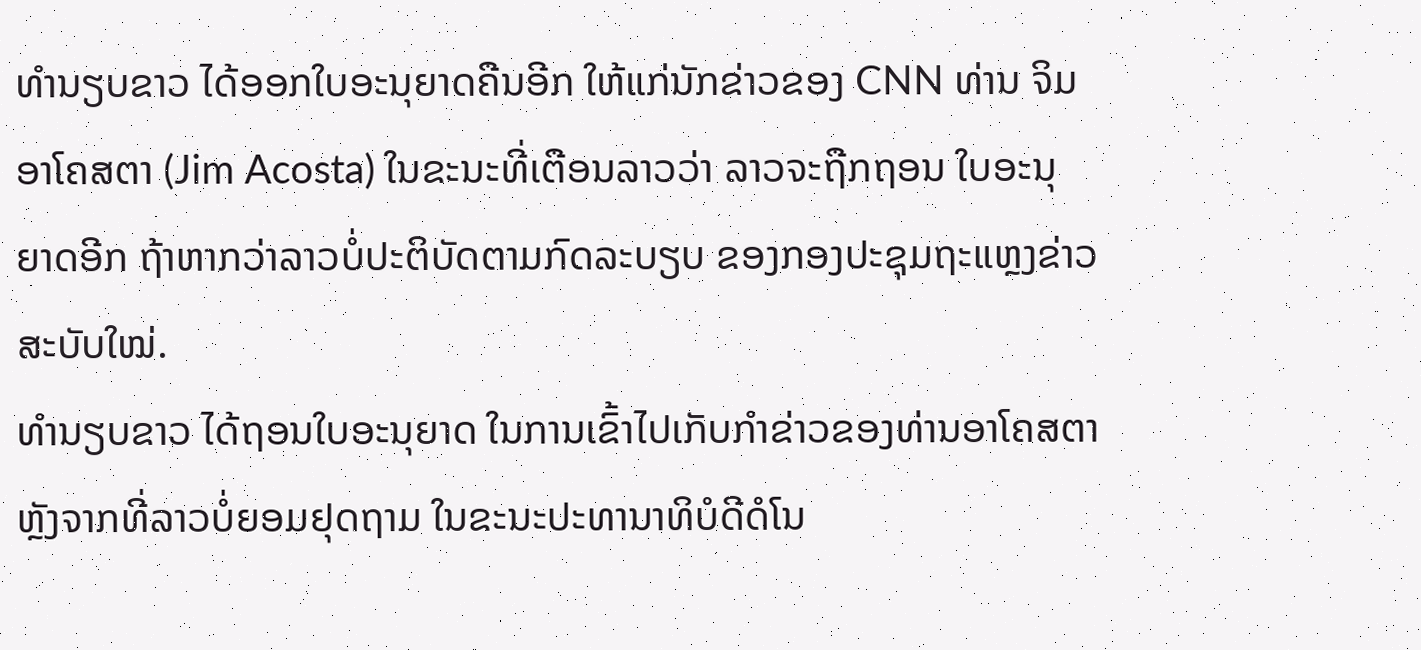ທຳນຽບຂາວ ໄດ້ອອກໃບອະນຸຍາດຄືນອີກ ໃຫ້ແກ່ນັກຂ່າວຂອງ CNN ທ່ານ ຈິມ
ອາໂຄສຕາ (Jim Acosta) ໃນຂະນະທີ່ເຕືອນລາວວ່າ ລາວຈະຖືກຖອນ ໃບອະນຸ
ຍາດອີກ ຖ້າຫາກວ່າລາວບໍ່ປະຕິບັດຕາມກົດລະບຽບ ຂອງກອງປະຊຸມຖະແຫຼງຂ່າວ
ສະບັບໃໝ່.
ທຳນຽບຂາວ ໄດ້ຖອນໃບອະນຸຍາດ ໃນການເຂົ້າໄປເກັບກຳຂ່າວຂອງທ່ານອາໂຄສຕາ
ຫຼັງຈາກທີ່ລາວບໍ່ຍອມຢຸດຖາມ ໃນຂະນະປະທານາທິບໍດີດໍໂນ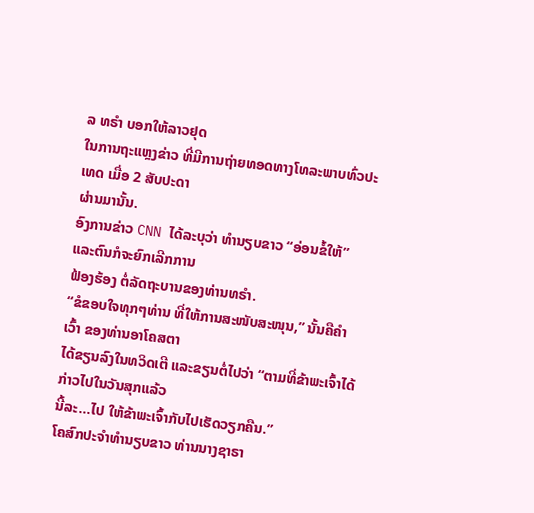ລ ທຣຳ ບອກໃຫ້ລາວຢຸດ
ໃນການຖະແຫຼງຂ່າວ ທີ່ມີການຖ່າຍທອດທາງໂທລະພາບທົ່ວປະເທດ ເມື່ອ 2 ສັບປະດາ
ຜ່ານມານັ້ນ.
ອົງການຂ່າວ CNN ໄດ້ລະບຸວ່າ ທຳນຽບຂາວ “ອ່ອນຂໍ້ໃຫ້” ແລະຕົນກໍຈະຍົກເລີກການ
ຟ້ອງຮ້ອງ ຕໍ່ລັດຖະບານຂອງທ່ານທຣຳ.
“ຂໍຂອບໃຈທຸກໆທ່ານ ທີ່ໃຫ້ການສະໜັບສະໜຸນ,” ນັ້ນຄືຄຳເວົ້າ ຂອງທ່ານອາໂຄສຕາ
ໄດ້ຂຽນລົງໃນທວິດເຕີ ແລະຂຽນຕໍ່ໄປວ່າ “ຕາມທີ່ຂ້າພະເຈົ້າໄດ້ກ່າວໄປໃນວັນສຸກແລ້ວ
ນີ້ລະ…ໄປ ໃຫ້ຂ້າພະເຈົ້າກັບໄປເຮັດວຽກຄືນ.”
ໂຄສົກປະຈຳທຳນຽບຂາວ ທ່ານນາງຊາຣາ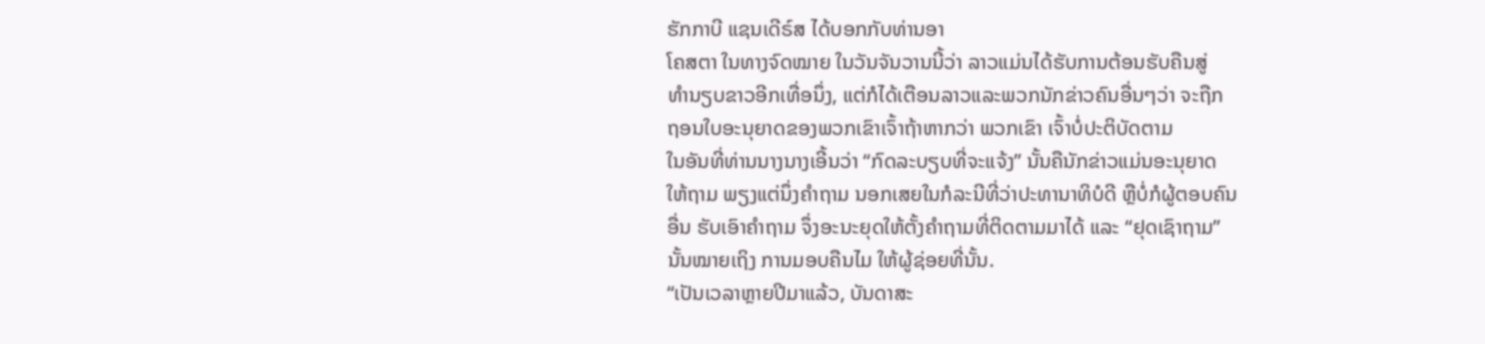ຮັກກາບີ ແຊນເດີຣ໌ສ ໄດ້ບອກກັບທ່ານອາ
ໂຄສຕາ ໃນທາງຈົດໝາຍ ໃນວັນຈັນວານນີ້ວ່າ ລາວແມ່ນໄດ້ຮັບການຕ້ອນຮັບຄືນສູ່
ທຳນຽບຂາວອີກເທື່ອນຶ່ງ, ແຕ່ກໍໄດ້ເຕືອນລາວແລະພວກນັກຂ່າວຄົນອື່ນໆວ່າ ຈະຖືກ
ຖອນໃບອະນຸຍາດຂອງພວກເຂົາເຈົ້າຖ້າຫາກວ່າ ພວກເຂົາ ເຈົ້າບໍ່ປະຕິບັດຕາມ
ໃນອັນທີ່ທ່ານນາງນາງເອີ້ນວ່າ “ກົດລະບຽບທີ່ຈະແຈ້ງ” ນັ້ນຄືນັກຂ່າວແມ່ນອະນຸຍາດ
ໃຫ້ຖາມ ພຽງແຕ່ນຶ່ງຄຳຖາມ ນອກເສຍໃນກໍລະນີທີ່ວ່າປະທານາທິບໍດີ ຫຼືບໍ່ກໍຜູ້ຕອບຄົນ
ອື່ນ ຮັບເອົາຄຳຖາມ ຈຶ່ງອະນະຍຸດໃຫ້ຕັ້ງຄຳຖາມທີ່ຕິດຕາມມາໄດ້ ແລະ “ຢຸດເຊົາຖາມ”
ນັ້ນໝາຍເຖິງ ການມອບຄືນໄມ ໃຫ້ຜູ້ຊ່ອຍທີ່ນັ້ນ.
“ເປັນເວລາຫຼາຍປີມາແລ້ວ, ບັນດາສະ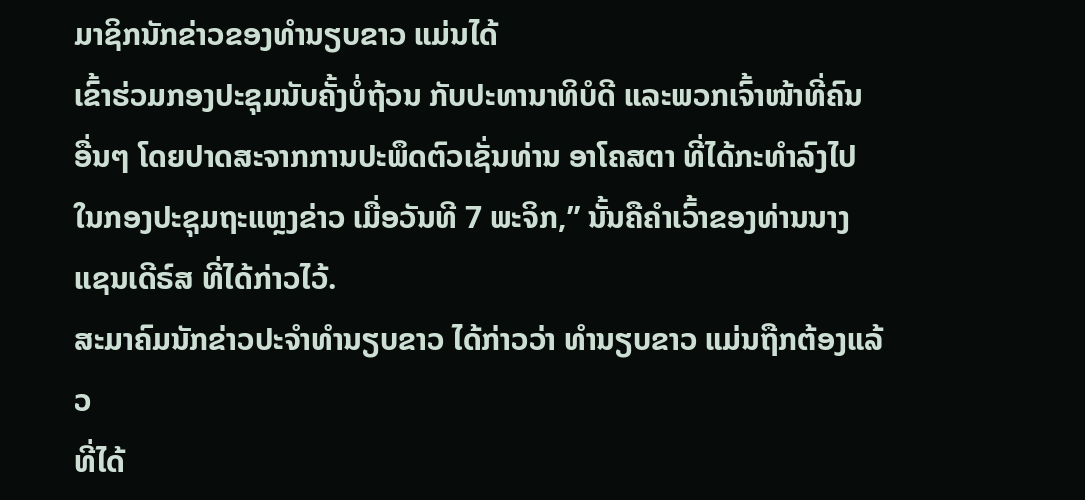ມາຊິກນັກຂ່າວຂອງທຳນຽບຂາວ ແມ່ນໄດ້
ເຂົ້າຮ່ວມກອງປະຊຸມນັບຄັ້ງບໍ່ຖ້ວນ ກັບປະທານາທິບໍດີ ແລະພວກເຈົ້າໜ້າທີ່ຄົນ
ອື່ນໆ ໂດຍປາດສະຈາກການປະພຶດຕົວເຊັ່ນທ່ານ ອາໂຄສຕາ ທີ່ໄດ້ກະທຳລົງໄປ
ໃນກອງປະຊຸມຖະແຫຼງຂ່າວ ເມື່ອວັນທີ 7 ພະຈິກ,” ນັ້ນຄືຄຳເວົ້າຂອງທ່ານນາງ
ແຊນເດີຣ໌ສ ທີ່ໄດ້ກ່າວໄວ້.
ສະມາຄົມນັກຂ່າວປະຈຳທຳນຽບຂາວ ໄດ້ກ່າວວ່າ ທຳນຽບຂາວ ແມ່ນຖືກຕ້ອງແລ້ວ
ທີ່ໄດ້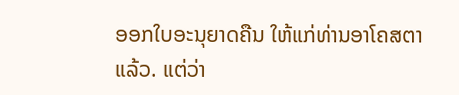ອອກໃບອະນຸຍາດຄືນ ໃຫ້ແກ່ທ່ານອາໂຄສຕາແລ້ວ. ແຕ່ວ່າ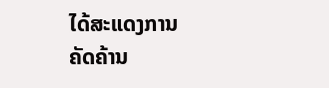ໄດ້ສະແດງການ
ຄັດຄ້ານ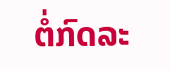ຕໍ່ກົດລະ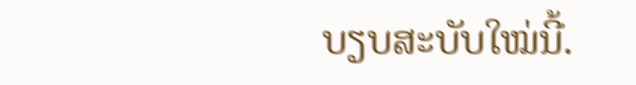ບຽບສະບັບໃໝ່ນີ້.